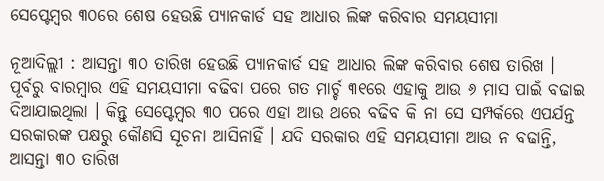ସେପ୍ଟେମ୍ବର ୩୦ରେ ଶେଷ ହେଉଛି ପ୍ୟାନକାର୍ଡ ସହ ଆଧାର ଲିଙ୍କ କରିବାର ସମୟସୀମା

ନୂଆଦିଲ୍ଲୀ : ଆସନ୍ତା ୩୦ ତାରିଖ ହେଉଛି ପ୍ୟାନକାର୍ଡ ସହ ଆଧାର ଲିଙ୍କ କରିବାର ଶେଷ ତାରିଖ । ପୂର୍ବରୁ ବାରମ୍ବାର ଏହି ସମୟସୀମା ବଢିବା ପରେ ଗତ ମାର୍ଚ୍ଚ ୩୧ରେ ଏହାକୁ ଆଉ ୬ ମାସ ପାଇଁ ବଢାଇ ଦିଆଯାଇଥିଲା । କିନ୍ତୁ ସେପ୍ଟେମ୍ବର ୩୦ ପରେ ଏହା ଆଉ ଥରେ ବଢିବ କି ନା ସେ ସମ୍ପର୍କରେ ଏପର୍ଯନ୍ତ ସରକାରଙ୍କ ପକ୍ଷରୁ କୌଣସି ସୂଚନା ଆସିନାହିଁ । ଯଦି ସରକାର ଏହି ସମୟସୀମା ଆଉ ନ ବଢାନ୍ତି, ଆସନ୍ତା ୩୦ ତାରିଖ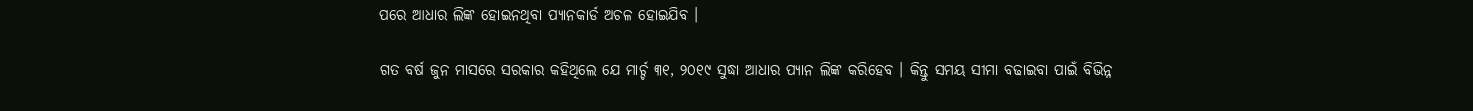ପରେ ଆଧାର ଲିଙ୍କ ହୋଇନଥିବା ପ୍ୟାନକାର୍ଡ ଅଚଳ ହୋଇଯିବ ।

ଗତ ବର୍ଷ ଜୁନ ମାସରେ ସରକାର କହିଥିଲେ ଯେ ମାର୍ଚ୍ଚ ୩୧, ୨୦୧୯ ସୁଦ୍ଧା ଆଧାର ପ୍ୟାନ ଲିଙ୍କ କରିହେବ । କିନ୍ତୁ ସମୟ ସୀମା ବଢାଇବା ପାଇଁ ବିଭିନ୍ନ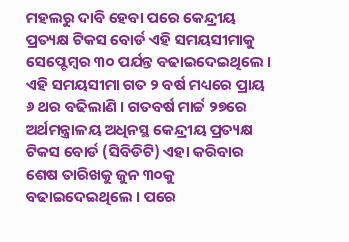ମହଲରୁ ଦାବି ହେବା ପରେ କେନ୍ଦ୍ରୀୟ ପ୍ରତ୍ୟକ୍ଷ ଟିକସ ବୋର୍ଡ ଏହି ସମୟସୀମାକୁ ସେପ୍ଟେମ୍ବର ୩୦ ପର୍ଯନ୍ତ ବଢାଇଦେଇଥିଲେ । ଏହି ସମୟସୀମା ଗତ ୨ ବର୍ଷ ମଧ୍ୟରେ ପ୍ରାୟ ୬ ଥର ବଢିଲାଣି । ଗତବର୍ଷ ମାର୍ଚ୍ଚ ୨୭ରେ ଅର୍ଥମନ୍ତ୍ରାଳୟ ଅଧିନସ୍ଥ କେନ୍ଦ୍ରୀୟ ପ୍ରତ୍ୟକ୍ଷ ଟିକସ ବୋର୍ଡ (ସିବିଡିଟି) ଏହା କରିବାର ଶେଷ ତାରିଖକୁ ଜୁନ ୩୦କୁ ବଢାଇଦେଇଥିଲେ । ପରେ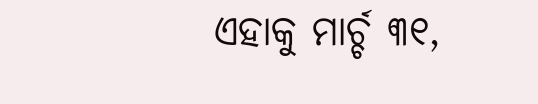ଏହାକୁ ମାର୍ଚ୍ଚ ୩୧,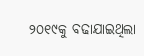୨୦୧୯କୁ ବଢାଯାଇଥିଲା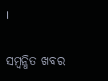।

ସମ୍ବନ୍ଧିତ ଖବର